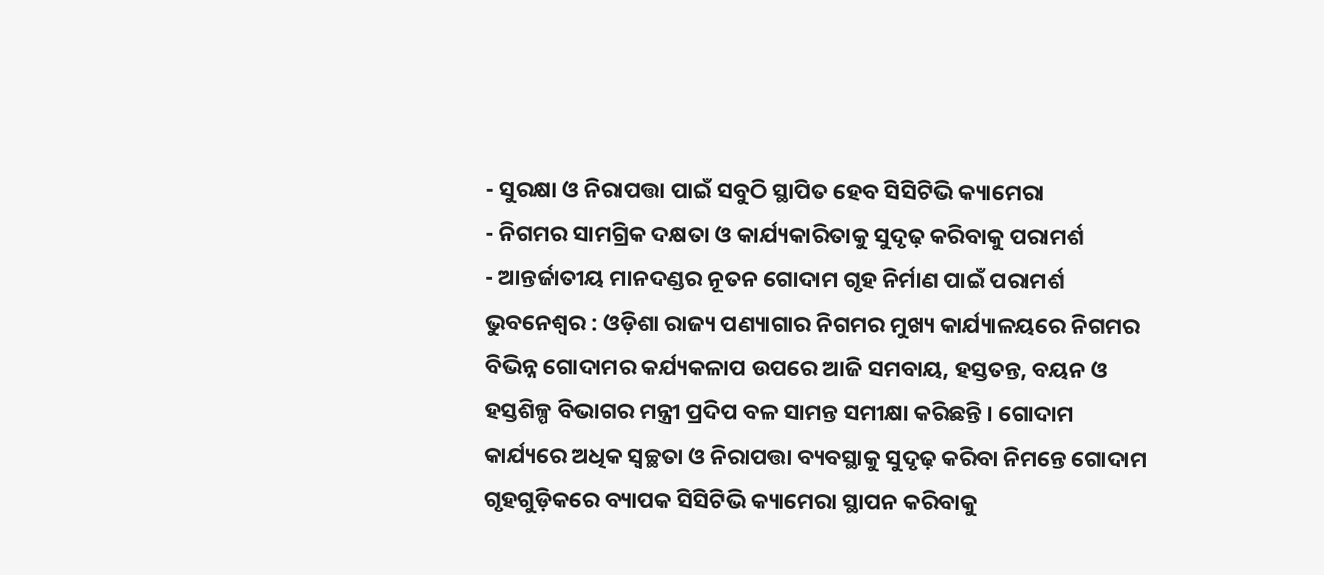- ସୁରକ୍ଷା ଓ ନିରାପତ୍ତା ପାଇଁ ସବୁଠି ସ୍ଥାପିତ ହେବ ସିସିଟିଭି କ୍ୟାମେରା
- ନିଗମର ସାମଗ୍ରିକ ଦକ୍ଷତା ଓ କାର୍ଯ୍ୟକାରିତାକୁ ସୁଦୃଢ଼ କରିବାକୁ ପରାମର୍ଶ
- ଆନ୍ତର୍ଜାତୀୟ ମାନଦଣ୍ଡର ନୂତନ ଗୋଦାମ ଗୃହ ନିର୍ମାଣ ପାଇଁ ପରାମର୍ଶ
ଭୁବନେଶ୍ୱର : ଓଡ଼ିଶା ରାଜ୍ୟ ପଣ୍ୟାଗାର ନିଗମର ମୁଖ୍ୟ କାର୍ଯ୍ୟାଳୟରେ ନିଗମର ବିଭିନ୍ନ ଗୋଦାମର କର୍ଯ୍ୟକଳାପ ଉପରେ ଆଜି ସମବାୟ, ହସ୍ତତନ୍ତ, ବୟନ ଓ ହସ୍ତଶିଳ୍ପ ବିଭାଗର ମନ୍ତ୍ରୀ ପ୍ରଦିପ ବଳ ସାମନ୍ତ ସମୀକ୍ଷା କରିଛନ୍ତି । ଗୋଦାମ କାର୍ଯ୍ୟରେ ଅଧିକ ସ୍ୱଚ୍ଛତା ଓ ନିରାପତ୍ତା ବ୍ୟବସ୍ଥାକୁ ସୁଦୃଢ଼ କରିବା ନିମନ୍ତେ ଗୋଦାମ ଗୃହଗୁଡ଼ିକରେ ବ୍ୟାପକ ସିସିଟିଭି କ୍ୟାମେରା ସ୍ଥାପନ କରିବାକୁ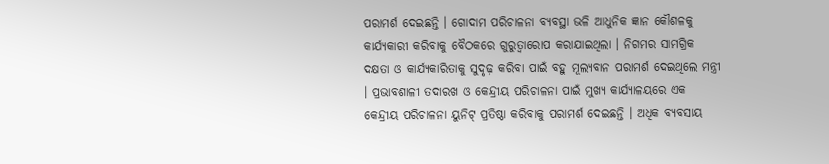ପରାମର୍ଶ ଦେଇଛନ୍ତି । ଗୋଦାମ ପରିଚାଳନା ବ୍ୟବସ୍ଥା ଭଳି ଆଧୁନିକ ଜ୍ଞାନ କୌଶଳକୁ କାର୍ଯ୍ୟକାରୀ କରିବାକୁ ବୈଠକରେ ଗୁରୁତ୍ୱାରୋପ କରାଯାଇଥିଲା । ନିଗମର ସାମଗ୍ରିକ ଦକ୍ଷତା ଓ କାର୍ଯ୍ୟକାରିତାକୁ ସୁଦୃଢ଼ କରିବା ପାଇଁ ବହୁ ମୂଲ୍ୟବାନ ପରାମର୍ଶ ଦେଇଥିଲେ ମନ୍ତ୍ରୀ । ପ୍ରଭାବଶାଳୀ ତଦାରଖ ଓ କେନ୍ଦ୍ରୀୟ ପରିଚାଳନା ପାଇଁ ମୁଖ୍ୟ କାର୍ଯ୍ୟାଳୟରେ ଏକ କେନ୍ଦ୍ରୀୟ ପରିଚାଳନା ୟୁନିଟ୍ ପ୍ରତିଷ୍ଠା କରିବାକୁ ପରାମର୍ଶ ଦେଇଛନ୍ତି । ଅଧିକ ବ୍ୟବସାୟ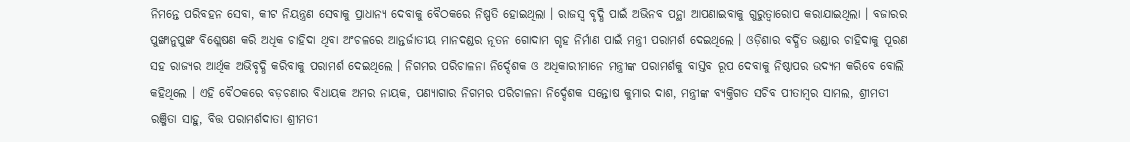ନିମନ୍ତେ ପରିବହନ ସେବା, କୀଟ ନିୟନ୍ତ୍ରଣ ସେବାକୁ ପ୍ରାଧାନ୍ୟ ଦେବାକୁ ବୈଠକରେ ନିଷ୍ପତି ହୋଇଥିଲା । ରାଜସ୍ୱ ବୃଦ୍ଧି ପାଇଁ ଅଭିନବ ପନ୍ଥା ଆପଣାଇବାକୁ ଗୁରୁତ୍ୱାରୋପ କରାଯାଇଥିଲା । ବଜାରର ପୁଙ୍ଖାନୁପୁଙ୍ଖ ବିଶ୍ଲେଷଣ କରି ଅଧିକ ଚାହିଦା ଥିବା ଅଂଚଳରେ ଆନ୍ତର୍ଜାତୀୟ ମାନଦଣ୍ଡର ନୂତନ ଗୋଦାମ ଗୃହ ନିର୍ମାଣ ପାଇଁ ମନ୍ତ୍ରୀ ପରାମର୍ଶ ଦେଇଥିଲେ । ଓଡ଼ିଶାର ବର୍ଦ୍ଧିତ ଭଣ୍ଡାର ଚାହିଦାକୁ ପୂରଣ ସହ ରାଜ୍ୟର ଆର୍ଥିକ ଅଭିବୃଦ୍ଧି କରିବାକୁ ପରାମର୍ଶ ଦେଇଥିଲେ । ନିଗମର ପରିଚାଳନା ନିର୍ଦ୍ଦେଶକ ଓ ଅଧିକାରୀମାନେ ମନ୍ତ୍ରୀଙ୍କ ପରାମର୍ଶକୁ ବାସ୍ତବ ରୂପ ଦେବାକୁ ନିଷ୍ଠାପର ଉଦ୍ୟମ କରିବେ ବୋଲି କହିଥିଲେ । ଏହି ବୈଠକରେ ବଡ଼ଚଣାର ବିଧାୟକ ଅମର ନାୟକ, ପଣ୍ୟାଗାର ନିଗମର ପରିଚାଳନା ନିର୍ଦ୍ଦେଶକ ସନ୍ତୋଷ କୁମାର ଦାଶ, ମନ୍ତ୍ରୀଙ୍କ ବ୍ୟକ୍ତିଗତ ସଚିବ ପୀତାମ୍ବର ସାମଲ, ଶ୍ରୀମତୀ ରଞ୍ଜିତା ସାହୁ, ବିତ୍ତ ପରାମର୍ଶଦାତା ଶ୍ରୀମତୀ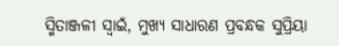ସ୍ମିତାଞ୍ଜଳୀ ସ୍ୱାଇଁ, ମୁଖ୍ୟ ସାଧାରଣ ପ୍ରବନ୍ଧକ ସୁପ୍ରିୟା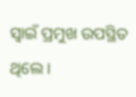ସ୍ୱାଇଁ ପ୍ରମୁଖ ଉପସ୍ଥିତ ଥିଲେ ।